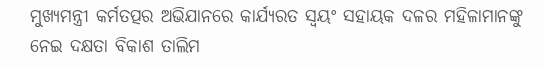ମୁଖ୍ୟମନ୍ତ୍ରୀ କର୍ମତତ୍ପର ଅଭିଯାନରେ କାର୍ଯ୍ୟରତ ସ୍ୱୟଂ ସହାୟକ ଦଳର ମହିଳାମାନଙ୍କୁ ନେଇ ଦକ୍ଷତା ବିକାଶ ତାଲିମ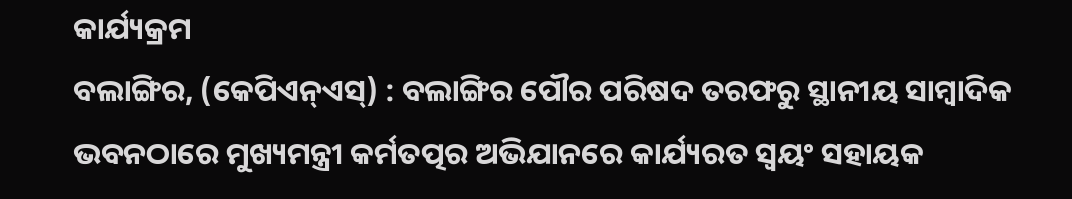କାର୍ଯ୍ୟକ୍ରମ
ବଲାଙ୍ଗିର, (କେପିଏନ୍ଏସ୍) : ବଲାଙ୍ଗିର ପୌର ପରିଷଦ ତରଫରୁ ସ୍ଥାନୀୟ ସାମ୍ବାଦିକ ଭବନଠାରେ ମୁଖ୍ୟମନ୍ତ୍ରୀ କର୍ମତତ୍ପର ଅଭିଯାନରେ କାର୍ଯ୍ୟରତ ସ୍ୱୟଂ ସହାୟକ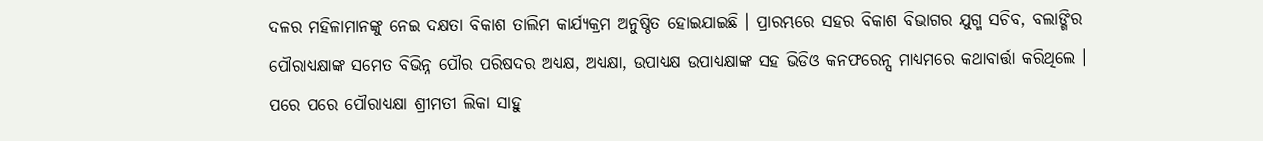ଦଳର ମହିଳାମାନଙ୍କୁ ନେଇ ଦକ୍ଷତା ବିକାଶ ତାଲିମ କାର୍ଯ୍ୟକ୍ରମ ଅନୁଷ୍ଠିତ ହୋଇଯାଇଛି । ପ୍ରାରମ୍ଭରେ ସହର ବିକାଶ ବିଭାଗର ଯୁଗ୍ମ ସଚିବ, ବଲାଙ୍ଗିର ପୌରାଧ୍ୟକ୍ଷାଙ୍କ ସମେତ ବିଭିନ୍ନ ପୌର ପରିଷଦର ଅଧ୍ୟକ୍ଷ, ଅଧ୍ୟକ୍ଷା, ଉପାଧ୍ୟକ୍ଷ ଉପାଧ୍ୟକ୍ଷାଙ୍କ ସହ ଭିଡିଓ କନଫରେନ୍ସ ମାଧ୍ୟମରେ କଥାବାର୍ତ୍ତା କରିଥିଲେ । ପରେ ପରେ ପୌରାଧ୍ୟକ୍ଷା ଶ୍ରୀମତୀ ଲିକା ସାହୁ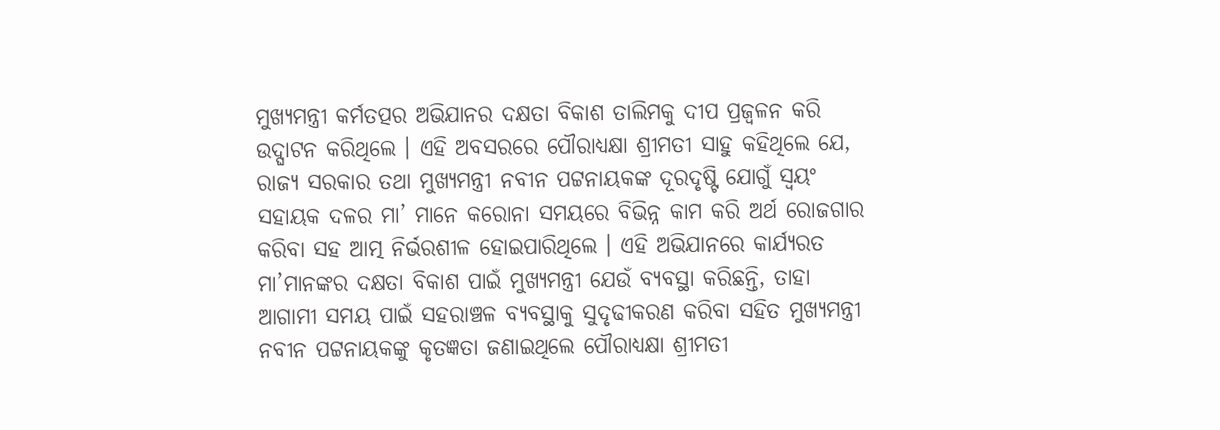ମୁଖ୍ୟମନ୍ତ୍ରୀ କର୍ମତତ୍ପର ଅଭିଯାନର ଦକ୍ଷତା ବିକାଶ ତାଲିମକୁ ଦୀପ ପ୍ରଜ୍ୱଳନ କରି ଉଦ୍ଘାଟନ କରିଥିଲେ । ଏହି ଅବସରରେ ପୌରାଧ୍ୟକ୍ଷା ଶ୍ରୀମତୀ ସାହୁ କହିଥିଲେ ଯେ, ରାଜ୍ୟ ସରକାର ତଥା ମୁଖ୍ୟମନ୍ତ୍ରୀ ନବୀନ ପଟ୍ଟନାୟକଙ୍କ ଦୂରଦୃଷ୍ଟି ଯୋଗୁଁ ସ୍ୱୟଂ ସହାୟକ ଦଳର ମା’ ମାନେ କରୋନା ସମୟରେ ବିଭିନ୍ନ କାମ କରି ଅର୍ଥ ରୋଜଗାର କରିବା ସହ ଆତ୍ମ ନିର୍ଭରଶୀଳ ହୋଇପାରିଥିଲେ । ଏହି ଅଭିଯାନରେ କାର୍ଯ୍ୟରତ ମା’ମାନଙ୍କର ଦକ୍ଷତା ବିକାଶ ପାଇଁ ମୁଖ୍ୟମନ୍ତ୍ରୀ ଯେଉଁ ବ୍ୟବସ୍ଥା କରିଛନ୍ତି, ତାହା ଆଗାମୀ ସମୟ ପାଇଁ ସହରାଞ୍ଚଳ ବ୍ୟବସ୍ଥାକୁ ସୁଦୃଢୀକରଣ କରିବା ସହିତ ମୁଖ୍ୟମନ୍ତ୍ରୀ ନବୀନ ପଟ୍ଟନାୟକଙ୍କୁ କୃତଜ୍ଞତା ଜଣାଇଥିଲେ ପୌରାଧ୍ୟକ୍ଷା ଶ୍ରୀମତୀ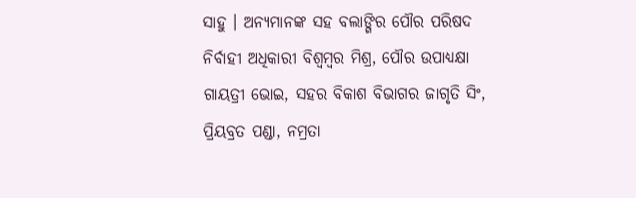ସାହୁ । ଅନ୍ୟମାନଙ୍କ ସହ ବଲାଙ୍ଗିର ପୌର ପରିଷଦ ନିର୍ବାହୀ ଅଧିକାରୀ ବିଶ୍ୱମ୍ବର ମିଶ୍ର, ପୌର ଉପାଧ୍ୟକ୍ଷା ଗାୟତ୍ରୀ ଭୋଇ, ସହର ବିକାଶ ବିଭାଗର ଜାଗୃତି ସିଂ, ପ୍ରିୟବ୍ରତ ପଣ୍ଡା, ନମ୍ରତା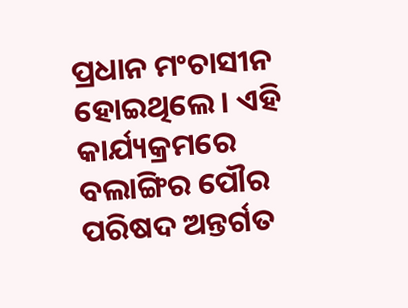ପ୍ରଧାନ ମଂଚାସୀନ ହୋଇଥିଲେ । ଏହି କାର୍ଯ୍ୟକ୍ରମରେ ବଲାଙ୍ଗିର ପୌର ପରିଷଦ ଅନ୍ତର୍ଗତ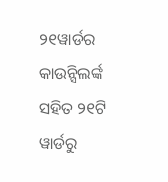୨୧ୱାର୍ଡର କାଉନ୍ସିଲର୍ଙ୍କ ସହିତ ୨୧ଟି ୱାର୍ଡରୁ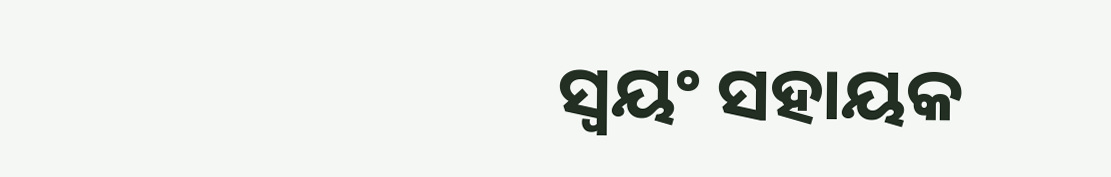ସ୍ୱୟଂ ସହାୟକ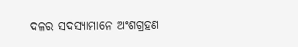ଦଳର ସଦସ୍ୟାମାନେ ଅଂଶଗ୍ରହଣ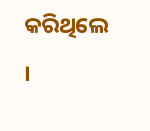କରିଥିଲେ ।